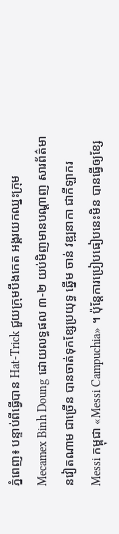ភ្នំពេញ៖ បន្ទាប់ពីធ្វើបាន Hat-Trick ជួយក្រុមបឹងកេត អង្គរយកឈ្នះក្រុម Mecamex Binh Doung ដោយលទ្ធផល ៣-២ យប់មិញមានបណ្ដាញ សារព័ត៌មានវៀតណាម ជាច្រើន បានចាត់ទុកខ្សែប្រយុទ្ធ ឆ្នើម ចាន់ វឌ្ឍនាកា ជាកីឡាករ Messi កម្ពុជា «Messi Campuchia» ។ ប៉ុន្ដែការប្រៀបធៀបនេះមិន បានធ្វើឲ្យខ្សែ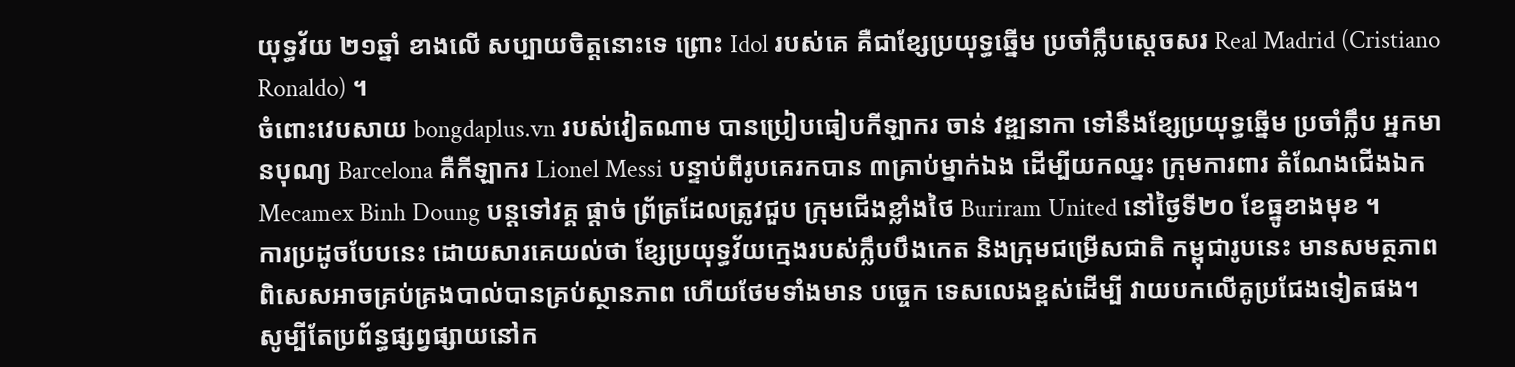យុទ្ធវ័យ ២១ឆ្នាំ ខាងលើ សប្បាយចិត្តនោះទេ ព្រោះ Idol របស់គេ គឺជាខ្សែប្រយុទ្ធឆ្នើម ប្រចាំក្លឹបស្ដេចសរ Real Madrid (Cristiano Ronaldo) ។
ចំពោះវេបសាយ bongdaplus.vn របស់វៀតណាម បានប្រៀបធៀបកីឡាករ ចាន់ វឌ្ឍនាកា ទៅនឹងខ្សែប្រយុទ្ធឆ្នើម ប្រចាំក្លឹប អ្នកមានបុណ្យ Barcelona គឺកីឡាករ Lionel Messi បន្ទាប់ពីរូបគេរកបាន ៣គ្រាប់ម្នាក់ឯង ដើម្បីយកឈ្នះ ក្រុមការពារ តំណែងជើងឯក Mecamex Binh Doung បន្ដទៅវគ្គ ផ្ដាច់ ព្រ័ត្រដែលត្រូវជួប ក្រុមជើងខ្លាំងថៃ Buriram United នៅថ្ងៃទី២០ ខែធ្នូខាងមុខ ។
ការប្រដូចបែបនេះ ដោយសារគេយល់ថា ខ្សែប្រយុទ្ធវ័យក្មេងរបស់ក្លឹបបឹងកេត និងក្រុមជម្រើសជាតិ កម្ពុជារូបនេះ មានសមត្ថភាពពិសេសអាចគ្រប់គ្រងបាល់បានគ្រប់ស្ថានភាព ហើយថែមទាំងមាន បច្ចេក ទេសលេងខ្ពស់ដើម្បី វាយបកលើគូប្រជែងទៀតផង។ សូម្បីតែប្រព័ន្ធផ្សព្វផ្សាយនៅក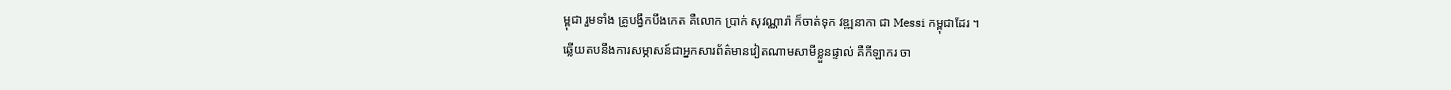ម្ពុជា រួមទាំង គ្រូបង្វឹកបឹងកេត គឺលោក ប្រាក់ សុវណ្ណារ៉ា ក៏ចាត់ទុក វឌ្ឍនាកា ជា Messi កម្ពុជាដែរ ។
ឆ្លើយតបនឹងការសម្ភាសន៍ជាអ្នកសារព័ត៌មានវៀតណាមសាមីខ្លួនផ្ទាល់ គឺកីឡាករ ចា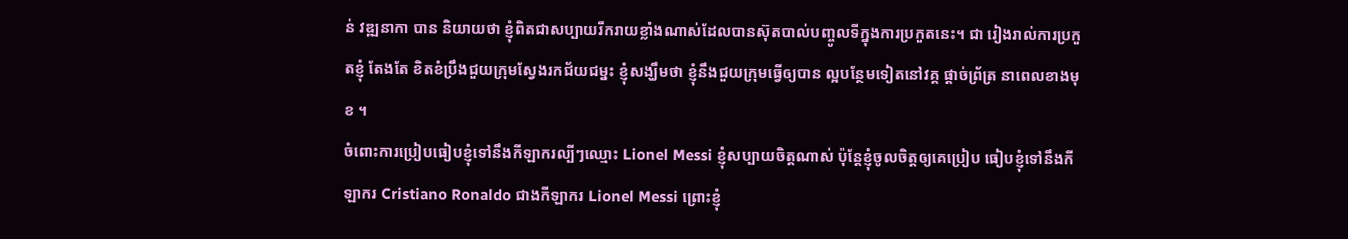ន់ វឌ្ឍនាកា បាន និយាយថា ខ្ញុំពិតជាសប្បាយរីករាយខ្លាំងណាស់ដែលបានស៊ុតបាល់បញ្ចូលទីក្នុងការប្រកួតនេះ។ ជា រៀងរាល់ការប្រកួតខ្ញុំ តែងតែ ខិតខំប្រឹងជួយក្រុមស្វែងរកជ័យជម្នះ ខ្ញុំសង្ឃឹមថា ខ្ញុំនឹងជួយក្រុមធ្វើឲ្យបាន ល្អបន្ថែមទៀតនៅវគ្គ ផ្ដាច់ព្រ័ត្រ នាពេលខាងមុខ ។
ចំពោះការប្រៀបធៀបខ្ញុំទៅនឹងកីឡាករល្បីៗឈ្មោះ Lionel Messi ខ្ញុំសប្បាយចិត្តណាស់ ប៉ុន្ដែខ្ញុំចូលចិត្តឲ្យគេប្រៀប ធៀបខ្ញុំទៅនឹងកីឡាករ Cristiano Ronaldo ជាងកីឡាករ Lionel Messi ព្រោះខ្ញុំ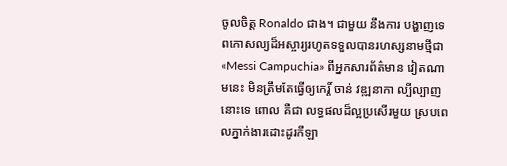ចូលចិត្ត Ronaldo ជាង។ ជាមួយ នឹងការ បង្ហាញទេពកោសល្យដ៏អស្ចារ្យរហូតទទួលបានរហស្សនាមថ្មីជា «Messi Campuchia» ពីអ្នកសារព័ត៌មាន វៀតណាមនេះ មិនត្រឹមតែធ្វើឲ្យកេរ្ដិ៍ ចាន់ វឌ្ឍនាកា ល្បីល្បាញនោះទេ ពោល គឺជា លទ្ធផលដ៏ល្អប្រសើរមួយ ស្របពេលភ្នាក់ងារដោះដូរកីឡា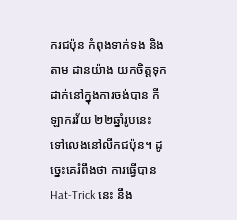ករជប៉ុន កំពុងទាក់ទង និងតាម ដានយ៉ាង យកចិត្តទុកដាក់នៅក្នុងការចង់បាន កីឡាករវ័យ ២២ឆ្នាំរូបនេះ ទៅលេងនៅលីកជប៉ុន។ ដូច្នេះគេរំពឹងថា ការធ្វើបាន Hat-Trick នេះ នឹង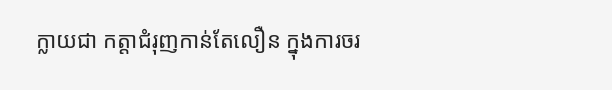ក្លាយជា កត្ដាជំរុញកាន់តែលឿន ក្នុងការចរ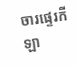ចារផ្ទេរកីឡា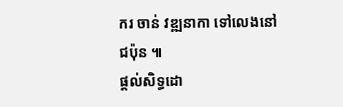ករ ចាន់ វឌ្ឍនាកា ទៅលេងនៅជប៉ុន ៕
ផ្ដល់សិទ្ធដោ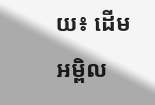យ៖ ដើមអម្ពិល